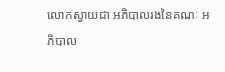លោកស្វាយជា អភិបាលរងនៃគណៈ អភិបាល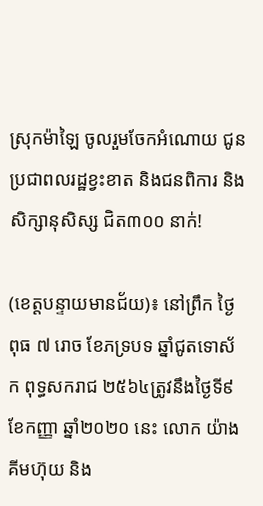ស្រុកម៉ាឡៃ ចូលរួមចែកអំណោយ ជូន ប្រជាពលរដ្ឋខ្វះខាត និងជនពិការ និងសិក្សានុសិស្ស ជិត៣០០ នាក់!

(ខេត្តបន្ទាយមានជ័យ)៖ នៅព្រឹក ថ្ងៃពុធ ៧ រោច ខែភទ្របទ ឆ្នាំជូតទោស័ក ពុទ្ធសករាជ ២៥៦៤ត្រូវនឹងថ្ងៃទី៩ ខែកញ្ញា ឆ្នាំ២០២០ នេះ លោក យ៉ាង គីមហ៊ុយ និង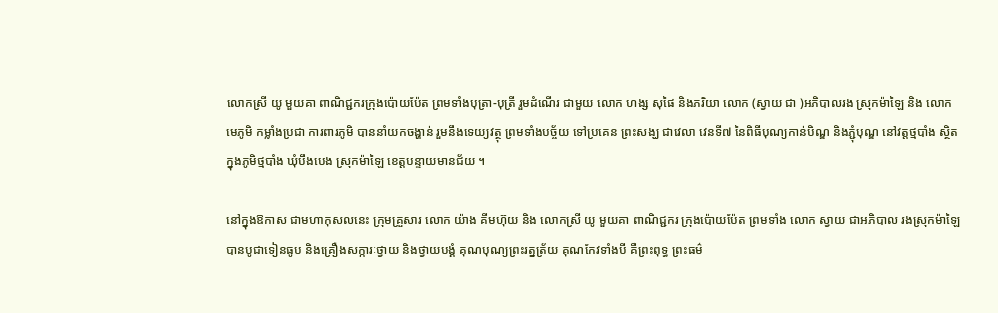លោកស្រី យូ មួយគា ពាណិជ្ជករក្រុងប៉ោយប៉ែត ព្រមទាំងបុត្រា-បុត្រី រួមដំណើរ ជាមួយ លោក ហង្ស សុផៃ និងភរិយា លោក (ស្វាយ ជា )អភិបាលរង ស្រុកម៉ាឡៃ និង លោក មេភូមិ កម្លាំងប្រជា ការពារភូមិ បាននាំយកចង្ហាន់ រួមនឹងទេយ្យវត្ថុ ព្រមទាំងបច្ច័យ ទៅប្រគេន ព្រះសង្ឃ ជាវេលា វេនទី៧ នៃពិធីបុណ្យកាន់បិណ្ឌ និងភ្ជុំបុណ្ឌ នៅវត្តថ្មបាំង ស្ថិតក្នុងភូមិថ្មបាំង ឃុំបឹងបេង ស្រុកម៉ាឡៃ ខេត្តបន្ទាយមានជ័យ ។

នៅក្នុងឱកាស ជាមហាកុសលនេះ ក្រុមគ្រួសារ លោក យ៉ាង គីមហ៊ុយ និង លោកស្រី យូ មួយគា ពាណិជ្ជករ ក្រុងប៉ោយប៉ែត ព្រមទាំង លោក ស្វាយ ជាអភិបាល រងស្រុកម៉ាឡៃ បានបូជាទៀនធូប និងគ្រឿងសក្ការៈថ្វាយ និងថ្វាយបង្គំ គុណបុណ្យព្រះរត្នត្រ័យ គុណកែវទាំងបី គឺព្រះពុទ្ធ ព្រះធម៌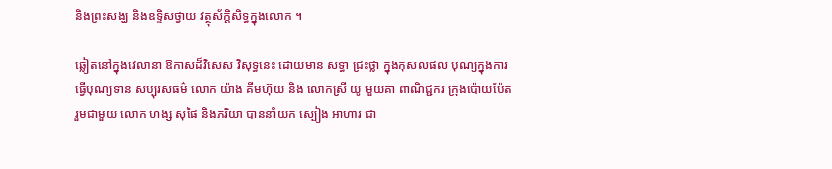និងព្រះសង្ឃ និងឧទ្ទិសថ្វាយ វត្ថុស័ក្ដិសិទ្ធក្នុងលោក ។

ឆ្លៀតនៅក្នុងវេលានា ឱកាសដ៏វិសេស វិសុទ្ធនេះ ដោយមាន សទ្ធា ជ្រះថ្លា ក្នុងកុសលផល បុណ្យក្នុងការធ្វើបុណ្យទាន សប្បុរសធម៌ លោក យ៉ាង គីមហ៊ុយ និង លោកស្រី យូ មួយគា ពាណិជ្ជករ ក្រុងប៉ោយប៉ែត រួមជាមួយ លោក ហង្ស សុផៃ និងភរិយា បាននាំយក ស្បៀង អាហារ ជា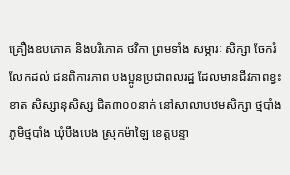គ្រឿងឧបភោគ និងបរិភោគ ថវិកា ព្រមទាំង សម្ភារៈ សិក្សា ចែករំលែកដល់ ជនពិការភាព បងប្អូនប្រជាពលរដ្ឋ ដែលមានជីវភាពខ្វះខាត សិស្សានុសិស្ស ជិត៣០០នាក់ នៅសាលាបឋមសិក្សា ថ្មបាំង ភូមិថ្មបាំង ឃុំបឹងបេង ស្រុកម៉ាឡៃ ខេត្តបន្ទា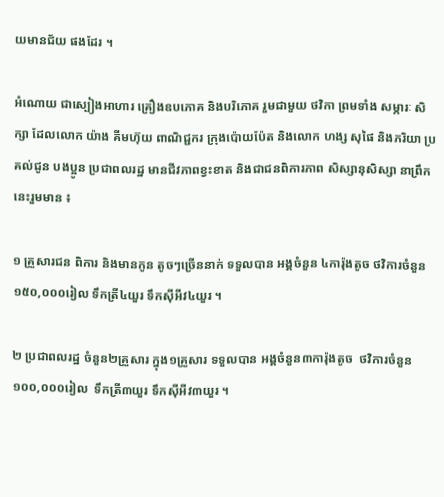យមានជ័យ ផងដែរ ។

អំណោយ ជាស្បៀងអាហារ គ្រឿងឧបភោគ និងបរិភោគ រួមជាមួយ ថវិកា ព្រមទាំង សម្ភារៈ សិក្សា ដែលលោក យ៉ាង គីមហ៊ុយ ពាណិជ្ជករ ក្រុងប៉ោយប៉ែត និងលោក ហង្ស សុផៃ និងភរិយា ប្រគល់ជូន បងប្អូន ប្រជាពលរដ្ឋ មានជីវភាពខ្វះខាត និងជាជនពិការភាព សិស្សានុសិស្សា នាព្រឹកនេះរួមមាន ៖

១ គ្រួសារជន ពិការ និងមានកូន តូចៗច្រើននាក់ ទទួលបាន អង្គចំនួន ៤ការ៉ុងតូច ថវិការចំនួន ១៥០,០០០រៀល ទឹកត្រី៤យួរ ទឹកស៊ីអីវ៤យួរ ។

២ ប្រជាពលរដ្ឋ ចំនួន២គ្រួសារ ក្នុង១គ្រួសារ ទទួលបាន អង្គចំនួន៣ការ៉ុងតូច  ថវិការចំនួន១០០,០០០រៀល  ទឹកត្រី៣យួរ ទឹកស៊ីអីវ៣យួរ ។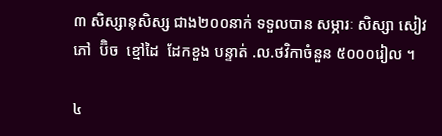៣ សិស្សានុសិស្ស ជាង២០០នាក់ ទទួលបាន សម្ភារៈ សិស្សា សៀវភៅ  ប៊ិច  ខ្មៅដៃ  ដែកខួង បន្ទាត់ .ល.ថវិកាចំនួន ៥០០០រៀល ។

៤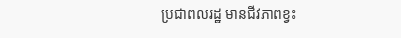ប្រជាពលរដ្ឋ មានជីវភាពខ្វះ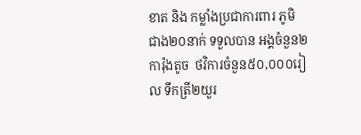ខាត និង កម្លាំងប្រជាការពារ ភូមិ ជាង២០នាក់ ទទួលបាន អង្គចំនួន២ការ៉ុងតូច  ថវិការចំនួន៥០,០០០រៀល ទឹកត្រី២យួរ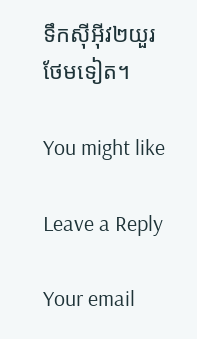ទឹកស៊ីអ៊ីវ២យួរ ថែមទៀត។

You might like

Leave a Reply

Your email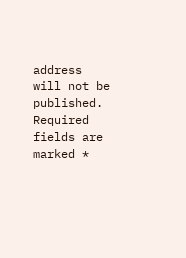address will not be published. Required fields are marked *